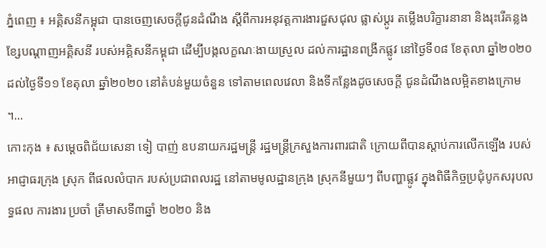ភ្នំពេញ ៖ អគ្គិសនីកម្ពុជា បានចេញសេចក្តីជូនដំណឹង ស្តីពីការអនុវត្តការងារជួសជុល ផ្លាស់ប្តូរ តម្លើងបរិក្ខារនានា និងរុះរើគន្លងខ្សែបណ្តាញអគ្គិសនី របស់អគ្គិសនីកម្ពុជា ដើម្បីបង្កលក្ខណៈងាយស្រួល ដល់ការដ្ឋានពង្រីកផ្លូវ នៅថ្ងៃទី០៨ ខែតុលា ឆ្នាំ២០២០ ដល់ថ្ងៃទី១១ ខែតុលា ឆ្នាំ២០២០ នៅតំបន់មួយចំនួន ទៅតាមពេលវេលា និងទីកន្លែងដូចសេចក្តី ជូនដំណឹងលម្អិតខាងក្រោម ។...
កោះកុង ៖ សម្តេចពិជ័យសេនា ទៀ បាញ់ ឧបនាយករដ្ឋមន្ត្រី រដ្ឋមន្ត្រីក្រសួងការពារជាតិ ក្រោយពីបានស្តាប់ការលើកឡើង របស់អាជ្ញាធរក្រុង ស្រុក ពីផលលំបាក របស់ប្រជាពលរដ្ឋ នៅតាមមូលដ្ឋានក្រុង ស្រុកនីមួយៗ ពីបញ្ហាផ្លូវ ក្នុងពិធីកិច្ចប្រជុំបូកសរុបលទ្ធផល ការងារ ប្រចាំ ត្រីមាសទី៣ឆ្នាំ ២០២០ និង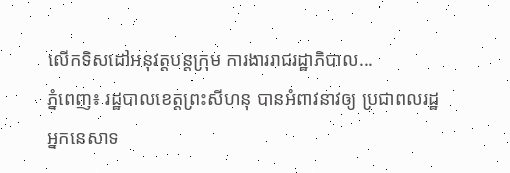លើកទិសដៅអនុវត្តបន្តក្រុម ការងាររាជរដ្ឋាភិបាល...
ភ្នំពេញ៖ រដ្ឋបាលខេត្តព្រះសីហនុ បានអំពាវនាវឲ្យ ប្រជាពលរដ្ឋ អ្នកនេសាទ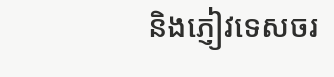និងភ្ញៀវទេសចរ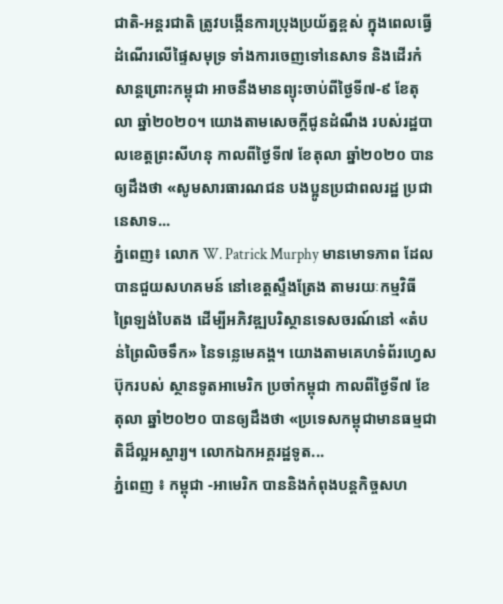ជាតិ-អន្ដរជាតិ ត្រូវបង្កើនការប្រុងប្រយ័ត្នខ្ពស់ ក្នុងពេលធ្វើដំណើរលើផ្ទៃសមុទ្រ ទាំងការចេញទៅនេសាទ និងដើរកំសាន្ដព្រោះកម្ពុជា អាចនឹងមានព្យុះចាប់ពីថ្ងៃទី៧-៩ ខែតុលា ឆ្នាំ២០២០។ យោងតាមសេចក្ដីជូនដំណឹង របស់រដ្ឋបាលខេត្តព្រះសីហនុ កាលពីថ្ងៃទី៧ ខែតុលា ឆ្នាំ២០២០ បានឲ្យដឹងថា «សូមសារធារណជន បងប្អូនប្រជាពលរដ្ឋ ប្រជានេសាទ...
ភ្នំពេញ៖ លោក W. Patrick Murphy មានមោទភាព ដែលបានជួយសហគមន៍ នៅខេត្តស្ទឹងត្រែង តាមរយៈកម្មវិធី ព្រៃឡង់បៃតង ដើម្បីអភិវឌ្ឍបរិស្ថានទេសចរណ៍នៅ «តំបន់ព្រៃលិចទឹក» នៃទន្លេមេគង្គ។ យោងតាមគេហទំព័រហ្វេសប៊ុករបស់ ស្ថានទូតអាមេរិក ប្រចាំកម្ពុជា កាលពីថ្ងៃទី៧ ខែតុលា ឆ្នាំ២០២០ បានឲ្យដឹងថា «ប្រទេសកម្ពុជាមានធម្មជាតិដ៏ល្អអស្ចារ្យ។ លោកឯកអគ្គរដ្ឋទូត...
ភ្នំពេញ ៖ កម្ពុជា -អាមេរិក បាននិងកំពុងបន្ដកិច្ចសហ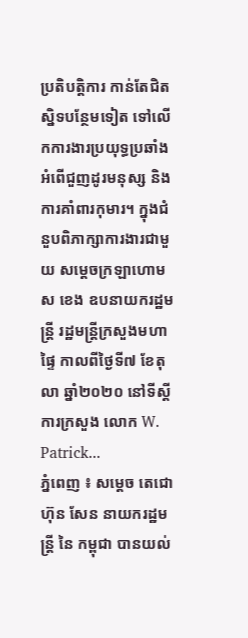ប្រតិបត្តិការ កាន់តែជិតស្និទបន្ថែមទៀត ទៅលើកការងារប្រយុទ្ធប្រឆាំង អំពើជួញដូរមនុស្ស និងការគាំពារកុមារ។ ក្នុងជំនួបពិភាក្សាការងារជាមួយ សម្ដេចក្រឡាហោម ស ខេង ឧបនាយករដ្ឋមន្ដ្រី រដ្ឋមន្ដ្រីក្រសួងមហាផ្ទៃ កាលពីថ្ងៃទី៧ ខែតុលា ឆ្នាំ២០២០ នៅទីស្ដីការក្រសួង លោក W. Patrick...
ភ្នំពេញ ៖ សម្ដេច តេជោ ហ៊ុន សែន នាយករដ្ឋមន្ត្រី នៃ កម្ពុជា បានយល់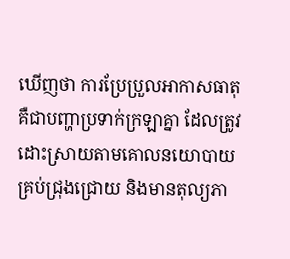ឃើញថា ការប្រែប្រួលអាកាសធាតុ គឺជាបញ្ហាប្រទាក់ក្រឡាគ្នា ដែលត្រូវដោះស្រាយតាមគោលនយោបាយគ្រប់ជ្រុងជ្រោយ និងមានតុល្យភា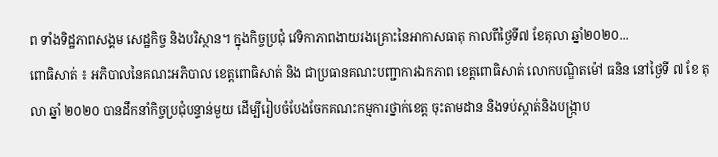ព ទាំងទិដ្ឋភាពសង្គម សេដ្ឋកិច្ច និងបរិស្ថាន។ ក្នុងកិច្ចប្រជុំ វេទិកាភាពងាយរងគ្រោះនៃអាកាសធាតុ កាលពីថ្ងៃទី៧ ខែតុលា ឆ្នាំ២០២០...
ពោធិសាត់ ៖ អភិបាលនៃគណះអភិបាល ខេត្តពោធិសាត់ និង ជាប្រធានគណះបញ្ជាការឯកភាព ខេត្តពោធិសាត់ លោកបណ្ឌិតម៉ៅ ធនិន នៅថ្ងៃទី ៧ ខែ តុលា ឆ្នាំ ២០២០ បានដឹកនាំកិច្ចប្រជុំបន្ទាន់មួយ ដើម្បីរៀបចំបែងចែកគណះកម្មការថ្នាក់ខេត្ត ចុះតាមដាន និងទប់ស្កាត់និងបង្រ្កាប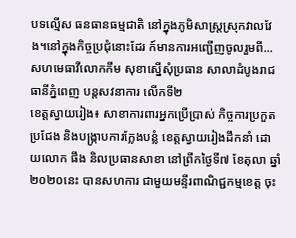បទល្មើស ធនធានធម្មជាតិ នៅក្នុងភូមិសាស្ត្រស្រុកវាលវែង។នៅក្នុងកិច្ចប្រជុំនោះដែរ ក៍មានការអញ្ជើញចូលរួមពី...
សហមេធាវីលោកកឹម សុខាស្នើសុំប្រធាន សាលាដំបូងរាជធានីភ្នំពេញ បន្តសវនាការ លើកទី២
ខេត្តស្វាយរៀង៖ សាខាការពារអ្នកប្រើប្រាស់ កិច្ចការប្រកួតប្រជែង និងបង្ក្រាបការក្លែងបន្លំ ខេត្តស្វាយរៀងដឹកនាំ ដោយលោក ផឹង និលប្រធានសាខា នៅព្រឹកថ្ងៃទី៧ ខែតុលា ឆ្នាំ២០២០នេះ បានសហការ ជាមួយមន្ទីរពាណិជ្ជកម្មខេត្ត ចុះ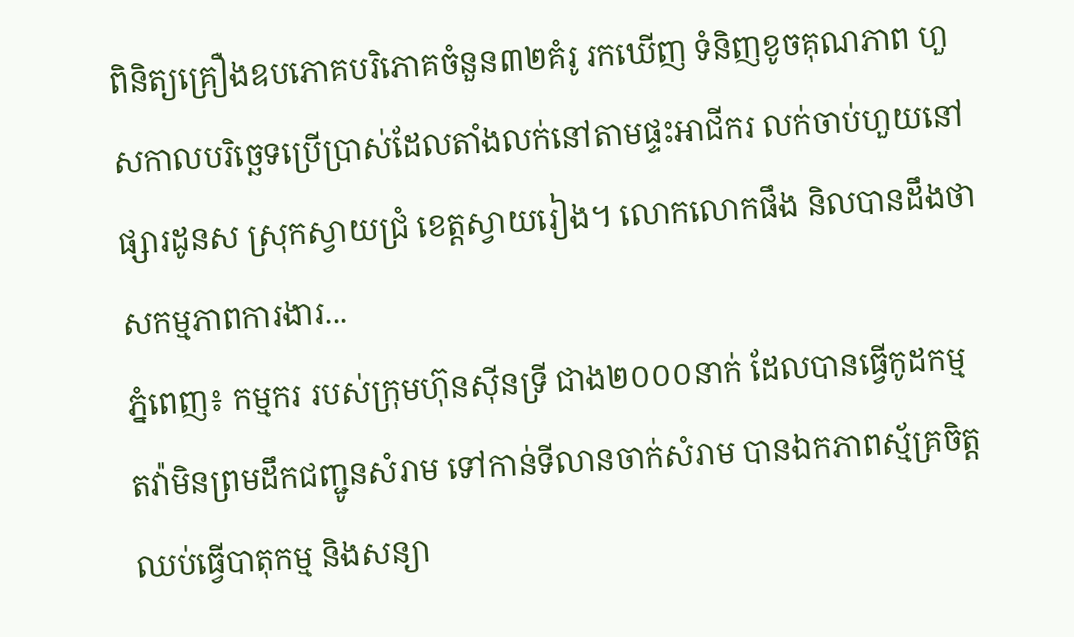ពិនិត្យគ្រឿងឧបភោគបរិភោគចំនួន៣២គំរូ រកឃើញ ទំនិញខូចគុណភាព ហួសកាលបរិច្ឆេទប្រើប្រាស់ដែលតាំងលក់នៅតាមផ្ទះអាជីករ លក់ចាប់ហួយនៅផ្សារដូនស ស្រុកស្វាយជ្រំ ខេត្តស្វាយរៀង។ លោកលោកផឹង និលបានដឹងថាសកម្មភាពការងារ...
ភ្នំពេញ៖ កម្មករ របស់ក្រុមហ៊ុនស៊ីនទ្រី ជាង២០០០នាក់ ដែលបានធ្វើកូដកម្ម តវ៉ាមិនព្រមដឹកជញ្ជូនសំរាម ទៅកាន់ទីលានចាក់សំរាម បានឯកភាពស្ម័គ្រចិត្ត ឈប់ធ្វើបាតុកម្ម និងសន្យា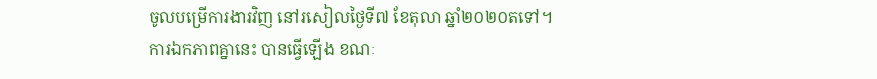ចូលបម្រើការងារវិញ នៅរសៀលថ្ងៃទី៧ ខែតុលា ឆ្នាំ២០២០តទៅ។ ការឯកភាពគ្នានេះ បានធ្វើឡើង ខណៈ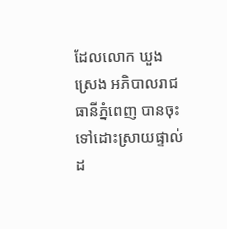ដែលលោក ឃួង ស្រេង អភិបាលរាជធានីភ្នំពេញ បានចុះទៅដោះស្រាយផ្ទាល់ ដ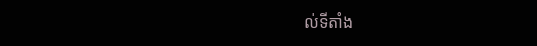ល់ទីតាំង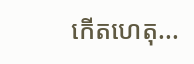កើតហេតុ...